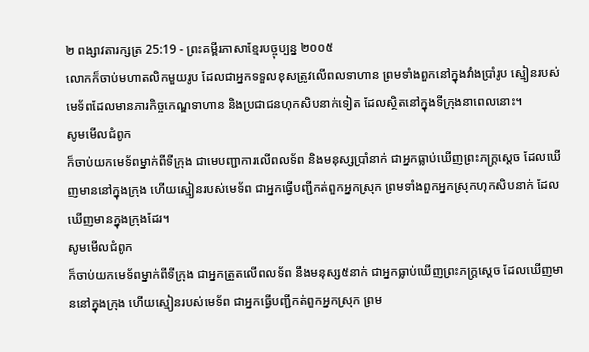២ ពង្សាវតារក្សត្រ 25:19 - ព្រះគម្ពីរភាសាខ្មែរបច្ចុប្បន្ន ២០០៥
លោកក៏ចាប់មហាតលិកមួយរូប ដែលជាអ្នកទទួលខុសត្រូវលើពលទាហាន ព្រមទាំងពួកនៅក្នុងវាំងប្រាំរូប ស្មៀនរបស់មេទ័ពដែលមានភារកិច្ចកេណ្ឌទាហាន និងប្រជាជនហុកសិបនាក់ទៀត ដែលស្ថិតនៅក្នុងទីក្រុងនាពេលនោះ។
សូមមើលជំពូក
ក៏ចាប់យកមេទ័ពម្នាក់ពីទីក្រុង ជាមេបញ្ជាការលើពលទ័ព និងមនុស្សប្រាំនាក់ ជាអ្នកធ្លាប់ឃើញព្រះភក្ត្រស្តេច ដែលឃើញមាននៅក្នុងក្រុង ហើយស្មៀនរបស់មេទ័ព ជាអ្នកធ្វើបញ្ជីកត់ពួកអ្នកស្រុក ព្រមទាំងពួកអ្នកស្រុកហុកសិបនាក់ ដែលឃើញមានក្នុងក្រុងដែរ។
សូមមើលជំពូក
ក៏ចាប់យកមេទ័ពម្នាក់ពីទីក្រុង ជាអ្នកត្រួតលើពលទ័ព នឹងមនុស្ស៥នាក់ ជាអ្នកធ្លាប់ឃើញព្រះភក្ត្រស្តេច ដែលឃើញមាននៅក្នុងក្រុង ហើយស្មៀនរបស់មេទ័ព ជាអ្នកធ្វើបញ្ជីកត់ពួកអ្នកស្រុក ព្រម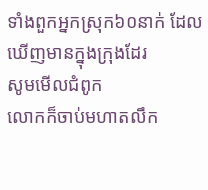ទាំងពួកអ្នកស្រុក៦០នាក់ ដែលឃើញមានក្នុងក្រុងដែរ
សូមមើលជំពូក
លោកក៏ចាប់មហាតលឹក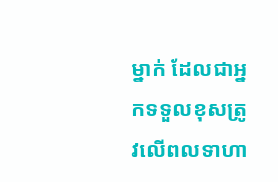ម្នាក់ ដែលជាអ្នកទទួលខុសត្រូវលើពលទាហា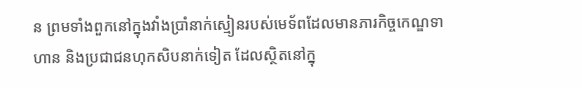ន ព្រមទាំងពួកនៅក្នុងវាំងប្រាំនាក់ស្មៀនរបស់មេទ័ពដែលមានភារកិច្ចកេណ្ឌទាហាន និងប្រជាជនហុកសិបនាក់ទៀត ដែលស្ថិតនៅក្នុ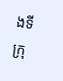ងទីក្រុ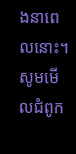ងនាពេលនោះ។
សូមមើលជំពូក